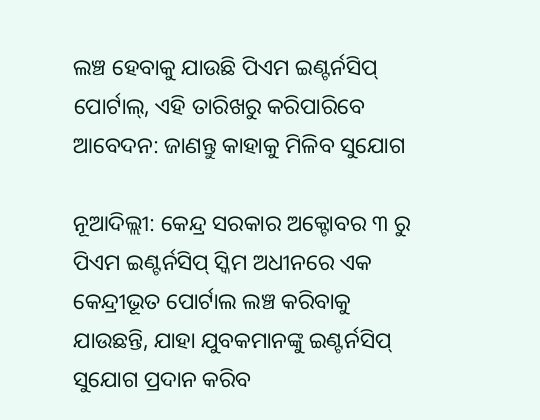ଲଞ୍ଚ ହେବାକୁ ଯାଉଛି ପିଏମ ଇଣ୍ଟର୍ନସିପ୍ ପୋର୍ଟାଲ୍, ଏହି ତାରିଖରୁ କରିପାରିବେ ଆବେଦନ: ଜାଣନ୍ତୁ କାହାକୁ ମିଳିବ ସୁଯୋଗ

ନୂଆଦିଲ୍ଲୀ: କେନ୍ଦ୍ର ସରକାର ଅକ୍ଟୋବର ୩ ରୁ ପିଏମ ଇଣ୍ଟର୍ନସିପ୍ ସ୍କିମ ଅଧୀନରେ ଏକ କେନ୍ଦ୍ରୀଭୂତ ପୋର୍ଟାଲ ଲଞ୍ଚ କରିବାକୁ ଯାଉଛନ୍ତି, ଯାହା ଯୁବକମାନଙ୍କୁ ଇଣ୍ଟର୍ନସିପ୍ ସୁଯୋଗ ପ୍ରଦାନ କରିବ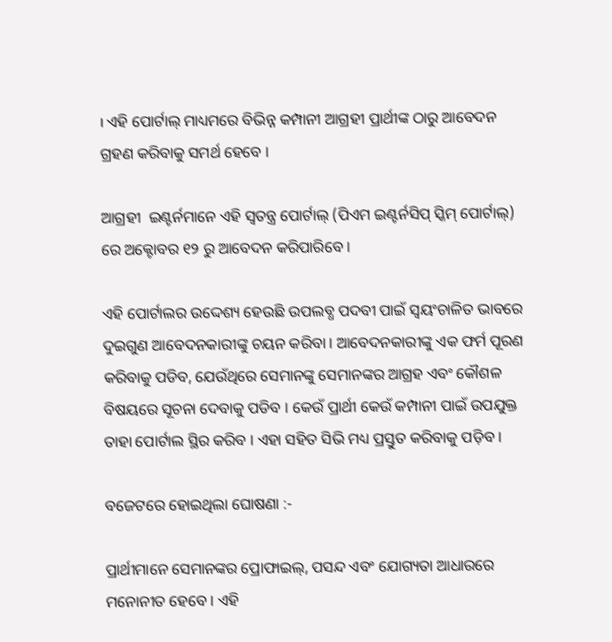। ଏହି ପୋର୍ଟାଲ୍ ମାଧ୍ୟମରେ ବିଭିନ୍ନ କମ୍ପାନୀ ଆଗ୍ରହୀ ପ୍ରାର୍ଥୀଙ୍କ ଠାରୁ ଆବେଦନ ଗ୍ରହଣ କରିବାକୁ ସମର୍ଥ ହେବେ ।

ଆଗ୍ରହୀ  ଇଣ୍ଟର୍ନମାନେ ଏହି ସ୍ୱତନ୍ତ୍ର ପୋର୍ଟାଲ୍ (ପିଏମ ଇଣ୍ଟର୍ନସିପ୍ ସ୍କିମ୍ ପୋର୍ଟାଲ୍) ରେ ଅକ୍ଟୋବର ୧୨ ରୁ ଆବେଦନ କରିପାରିବେ ।

ଏହି ପୋର୍ଟାଲର ଉଦ୍ଦେଶ୍ୟ ହେଉଛି ଉପଲବ୍ଧ ପଦବୀ ପାଇଁ ସ୍ୱୟଂଚାଳିତ ଭାବରେ ଦୁଇଗୁଣ ଆବେଦନକାରୀଙ୍କୁ ଚୟନ କରିବା । ଆବେଦନକାରୀଙ୍କୁ ଏକ ଫର୍ମ ପୂରଣ କରିବାକୁ ପଡିବ, ଯେଉଁଥିରେ ସେମାନଙ୍କୁ ସେମାନଙ୍କର ଆଗ୍ରହ ଏବଂ କୌଶଳ ବିଷୟରେ ସୂଚନା ଦେବାକୁ ପଡିବ । କେଉଁ ପ୍ରାର୍ଥୀ କେଉଁ କମ୍ପାନୀ ପାଇଁ ଉପଯୁକ୍ତ ତାହା ପୋର୍ଟାଲ ସ୍ଥିର କରିବ । ଏହା ସହିତ ସିଭି ମଧ୍ୟ ପ୍ରସ୍ତୁତ କରିବାକୁ ପଡ଼ିବ ।

ବଜେଟରେ ହୋଇଥିଲା ଘୋଷଣା :-

ପ୍ରାର୍ଥୀମାନେ ସେମାନଙ୍କର ପ୍ରୋଫାଇଲ୍, ପସନ୍ଦ ଏବଂ ଯୋଗ୍ୟତା ଆଧାରରେ ମନୋନୀତ ହେବେ । ଏହି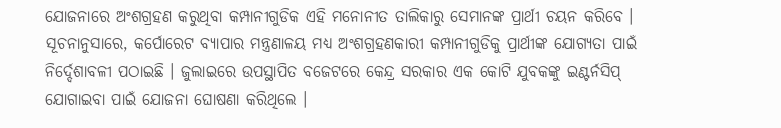ଯୋଜନାରେ ଅଂଶଗ୍ରହଣ କରୁଥିବା କମ୍ପାନୀଗୁଡିକ ଏହି ମନୋନୀତ ତାଲିକାରୁ ସେମାନଙ୍କ ପ୍ରାର୍ଥୀ ଚୟନ କରିବେ । ସୂଚନାନୁସାରେ, କର୍ପୋରେଟ ବ୍ୟାପାର ମନ୍ତ୍ରଣାଳୟ ମଧ୍ୟ ଅଂଶଗ୍ରହଣକାରୀ କମ୍ପାନୀଗୁଡିକୁ ପ୍ରାର୍ଥୀଙ୍କ ଯୋଗ୍ୟତା ପାଇଁ ନିର୍ଦ୍ଦେଶାବଳୀ ପଠାଇଛି । ଜୁଲାଇରେ ଉପସ୍ଥାପିତ ବଜେଟରେ କେନ୍ଦ୍ର ସରକାର ଏକ କୋଟି ଯୁବକଙ୍କୁ ଇଣ୍ଟର୍ନସିପ୍ ଯୋଗାଇବା ପାଇଁ ଯୋଜନା ଘୋଷଣା କରିଥିଲେ ।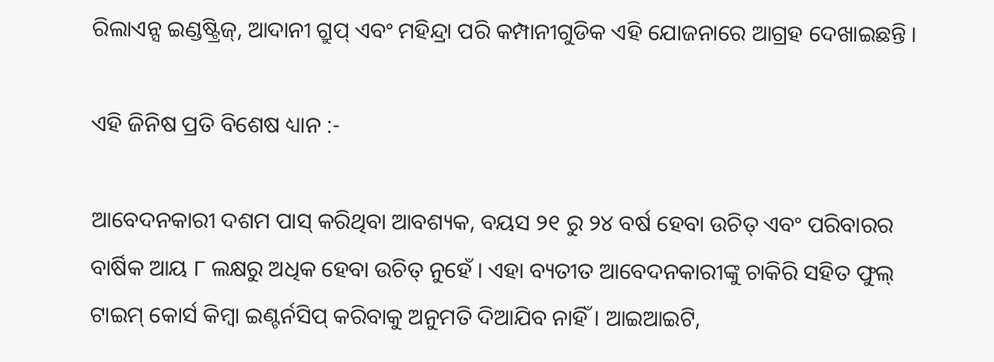ରିଲାଏନ୍ସ ଇଣ୍ଡଷ୍ଟ୍ରିଜ୍, ଆଦାନୀ ଗ୍ରୁପ୍ ଏବଂ ମହିନ୍ଦ୍ରା ପରି କମ୍ପାନୀଗୁଡିକ ଏହି ଯୋଜନାରେ ଆଗ୍ରହ ଦେଖାଇଛନ୍ତି ।

ଏହି ଜିନିଷ ପ୍ରତି ବିଶେଷ ଧ୍ୟାନ :-

ଆବେଦନକାରୀ ଦଶମ ପାସ୍ କରିଥିବା ଆବଶ୍ୟକ, ବୟସ ୨୧ ରୁ ୨୪ ବର୍ଷ ହେବା ଉଚିତ୍ ଏବଂ ପରିବାରର ବାର୍ଷିକ ଆୟ ୮ ଲକ୍ଷରୁ ଅଧିକ ହେବା ଉଚିତ୍ ନୁହେଁ । ଏହା ବ୍ୟତୀତ ଆବେଦନକାରୀଙ୍କୁ ଚାକିରି ସହିତ ଫୁଲ୍ ଟାଇମ୍ କୋର୍ସ କିମ୍ବା ଇଣ୍ଟର୍ନସିପ୍ କରିବାକୁ ଅନୁମତି ଦିଆଯିବ ନାହିଁ । ଆଇଆଇଟି,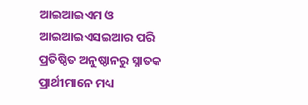ଆଇଆଇଏମ ଓ ଆଇଆଇଏସଇଆର ପରି ପ୍ରତିଷ୍ଠିତ ଅନୁଷ୍ଠାନରୁ ସ୍ନାତକ ପ୍ରାର୍ଥୀମାନେ ମଧ୍ୟ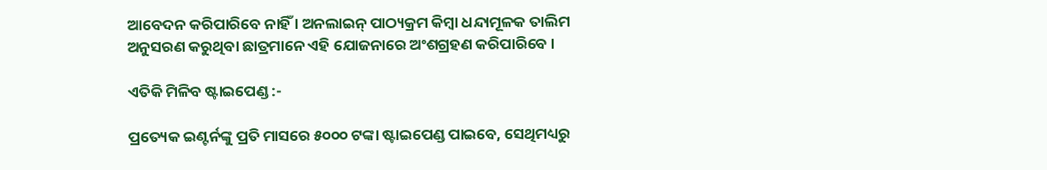ଆବେଦନ କରିପାରିବେ ନାହିଁ । ଅନଲାଇନ୍ ପାଠ୍ୟକ୍ରମ କିମ୍ବା ଧନ୍ଦାମୂଳକ ତାଲିମ ଅନୁସରଣ କରୁଥିବା ଛାତ୍ରମାନେ ଏହି ଯୋଜନାରେ ଅଂଶଗ୍ରହଣ କରିପାରିବେ ।

ଏତିକି ମିଳିବ ଷ୍ଟାଇପେଣ୍ଡ :-

ପ୍ରତ୍ୟେକ ଇଣ୍ଟର୍ନଙ୍କୁ ପ୍ରତି ମାସରେ ୫୦୦୦ ଟଙ୍କା ଷ୍ଟାଇପେଣ୍ଡ ପାଇବେ, ସେଥିମଧ୍ୟରୁ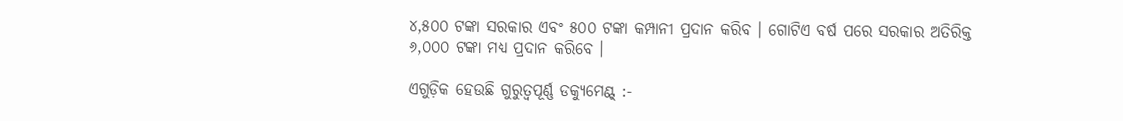୪,୫୦୦ ଟଙ୍କା ସରକାର ଏବଂ ୫୦୦ ଟଙ୍କା କମ୍ପାନୀ ପ୍ରଦାନ କରିବ । ଗୋଟିଏ ବର୍ଷ ପରେ ସରକାର ଅତିରିକ୍ତ ୬,୦୦୦ ଟଙ୍କା ମଧ୍ୟ ପ୍ରଦାନ କରିବେ ।

ଏଗୁଡ଼ିକ ହେଉଛି ଗୁରୁତ୍ୱପୂର୍ଣ୍ଣ ଡକ୍ୟୁମେଣ୍ଟ୍ :-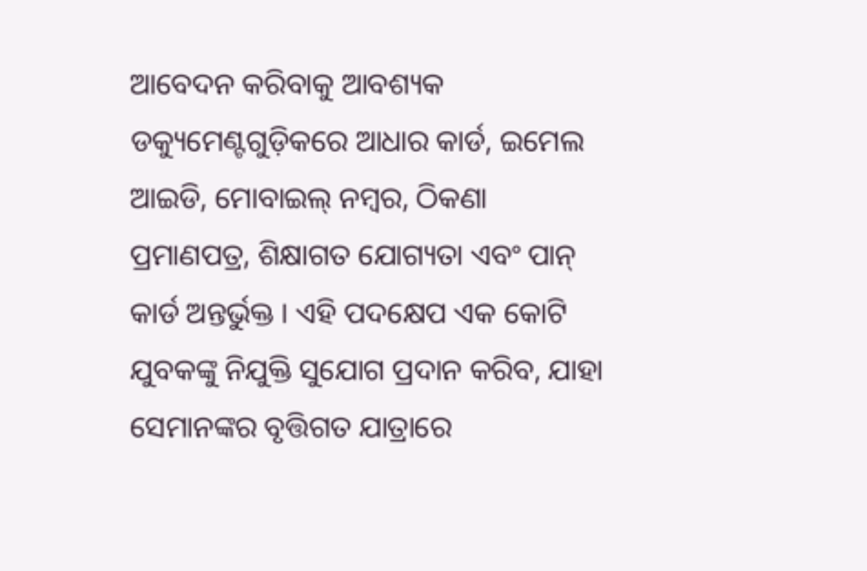ଆବେଦନ କରିବାକୁ ଆବଶ୍ୟକ ଡକ୍ୟୁମେଣ୍ଟଗୁଡ଼ିକରେ ଆଧାର କାର୍ଡ, ଇମେଲ ଆଇଡି, ମୋବାଇଲ୍ ନମ୍ବର, ଠିକଣା ପ୍ରମାଣପତ୍ର, ଶିକ୍ଷାଗତ ଯୋଗ୍ୟତା ଏବଂ ପାନ୍ କାର୍ଡ ଅନ୍ତର୍ଭୁକ୍ତ । ଏହି ପଦକ୍ଷେପ ଏକ କୋଟି ଯୁବକଙ୍କୁ ନିଯୁକ୍ତି ସୁଯୋଗ ପ୍ରଦାନ କରିବ, ଯାହା ସେମାନଙ୍କର ବୃତ୍ତିଗତ ଯାତ୍ରାରେ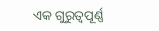ଏକ ଗୁରୁତ୍ୱପୂର୍ଣ୍ଣ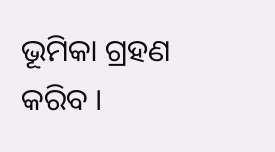ଭୂମିକା ଗ୍ରହଣ କରିବ ।